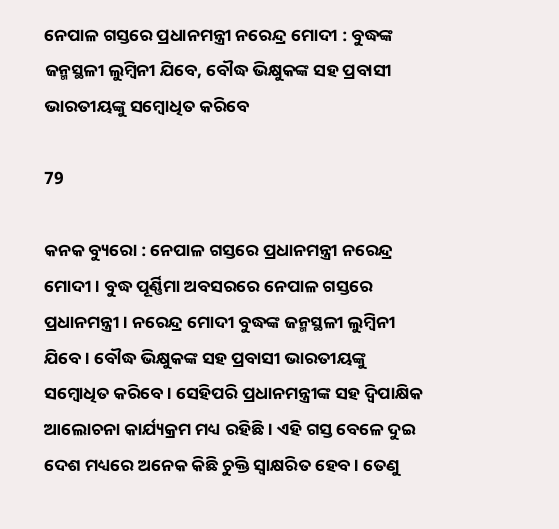ନେପାଳ ଗସ୍ତରେ ପ୍ରଧାନମନ୍ତ୍ରୀ ନରେନ୍ଦ୍ର ମୋଦୀ : ବୁଦ୍ଧଙ୍କ ଜନ୍ମସ୍ଥଳୀ ଲୁମ୍ବିନୀ ଯିବେ, ବୌଦ୍ଧ ଭିକ୍ଷୁକଙ୍କ ସହ ପ୍ରବାସୀ ଭାରତୀୟଙ୍କୁ ସମ୍ବୋଧିତ କରିବେ

79

କନକ ବ୍ୟୁରୋ : ନେପାଳ ଗସ୍ତରେ ପ୍ରଧାନମନ୍ତ୍ରୀ ନରେନ୍ଦ୍ର ମୋଦୀ । ବୁଦ୍ଧ ପୂର୍ଣ୍ଣିମା ଅବସରରେ ନେପାଳ ଗସ୍ତରେ ପ୍ରଧାନମନ୍ତ୍ରୀ । ନରେନ୍ଦ୍ର ମୋଦୀ ବୁଦ୍ଧଙ୍କ ଜନ୍ମସ୍ଥଳୀ ଲୁମ୍ବିନୀ ଯିବେ । ବୌଦ୍ଧ ଭିକ୍ଷୁକଙ୍କ ସହ ପ୍ରବାସୀ ଭାରତୀୟଙ୍କୁ ସମ୍ବୋଧିତ କରିବେ । ସେହିପରି ପ୍ରଧାନମନ୍ତ୍ରୀଙ୍କ ସହ ଦ୍ୱିପାକ୍ଷିକ ଆଲୋଚନା କାର୍ଯ୍ୟକ୍ରମ ମଧ୍ୟ ରହିଛି । ଏହି ଗସ୍ତ ବେଳେ ଦୁଇ ଦେଶ ମଧ୍ୟରେ ଅନେକ କିଛି ଚୁକ୍ତି ସ୍ୱାକ୍ଷରିତ ହେବ । ତେଣୁ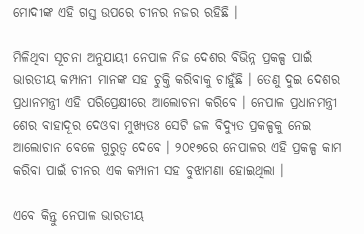ମୋଦୀଙ୍କ ଏହି ଗସ୍ତ ଉପରେ ଚୀନର ନଜର ରହିଛି ।

ମିଳିଥିବା ସୂଚନା ଅନୁଯାୟୀ ନେପାଳ ନିଜ ଦେଶର ବିଭିନ୍ନ ପ୍ରକଳ୍ପ ପାଇଁ ଭାରତୀୟ କମ୍ପାନୀ ମାନଙ୍କ ସହ ଚୁକ୍ତି କରିବାକୁ ଚାହୁଁଛି । ତେଣୁ ଦୁଇ ଦେଶର ପ୍ରଧାନମନ୍ତ୍ରୀ ଏହି ପରିପ୍ରେକ୍ଷୀରେ ଆଲୋଚନା କରିବେ । ନେପାଳ ପ୍ରଧାନମନ୍ତ୍ରୀ ଶେର ବାହାଦୂର ଦେଓବା ମୁଖ୍ୟତଃ ସେଟି ଜଳ ବିଦ୍ୟୁତ ପ୍ରକଳ୍ପକୁ ନେଇ ଆଲୋଚାନ ବେଳେ ଗୁରୁତ୍ୱ ଦେବେ । ୨୦୧୭ରେ ନେପାଳର ଏହି ପ୍ରକଳ୍ପ କାମ କରିବା ପାଇଁ ଚୀନର ଏକ କମ୍ପାନୀ ସହ ବୁଝାମଣା ହୋଇଥିଲା ।

ଏବେ କିନ୍ତୁ ନେପାଳ ଭାରତୀୟ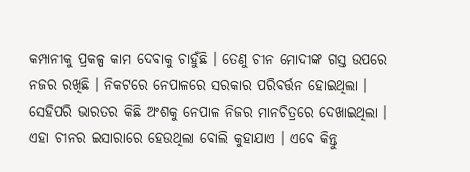କମ୍ପାନୀକୁ ପ୍ରକଳ୍ପ କାମ ଦେବାକୁ ଚାହୁଁଛି । ତେଣୁ ଚୀନ ମୋଦୀଙ୍କ ଗସ୍ତ ଉପରେ ନଜର ରଖିଛି । ନିକଟରେ ନେପାଳରେ ସରକାର ପରିବର୍ତ୍ତନ ହୋଇଥିଲା । ସେହିପରି ଭାରତର କିଛି ଅଂଶକୁ ନେପାଳ ନିଜର ମାନଚିତ୍ରରେ ଦେଖାଇଥିଲା । ଏହା ଚୀନର ଇସାରାରେ ହେଉଥିଲା ବୋଲି କୁହାଯାଏ । ଏବେ କିନ୍ତୁ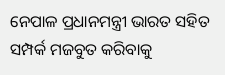ନେପାଳ ପ୍ରଧାନମନ୍ତ୍ରୀ ଭାରତ ସହିତ ସମ୍ପର୍କ ମଜବୁତ କରିବାକୁ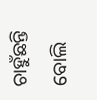ଚାହୁଁଛନ୍ତି ବୋଲି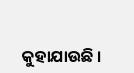କୁହାଯାଉଛି ।